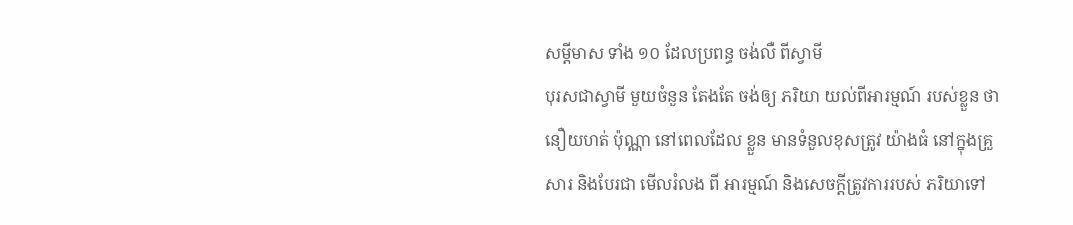សម្ដីមាស ទាំង ១០ ដែលប្រពន្ធ ចង់លឺ ពីស្វាមី
បុរសជាស្វាមី មួយចំនួន តែងតែ ចង់ឲ្យ ភរិយា យល់ពីអារម្មណ៍ របស់ខ្លួន ថានឿយហត់ ប៉ុណ្ណា នៅពេលដែល ខ្លួន មានទំនួលខុសត្រូវ យ៉ាងធំ នៅក្នុងគ្រួសារ និងបែរជា មើលរំលង ពី អារម្មណ៍ និងសេចក្ដីត្រូវការរបស់ ភរិយាទៅ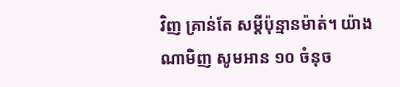វិញ គ្រាន់តែ សម្ដីប៉ុន្មានម៉ាត់។ យ៉ាងណាមិញ សូមអាន ១០ ចំនុច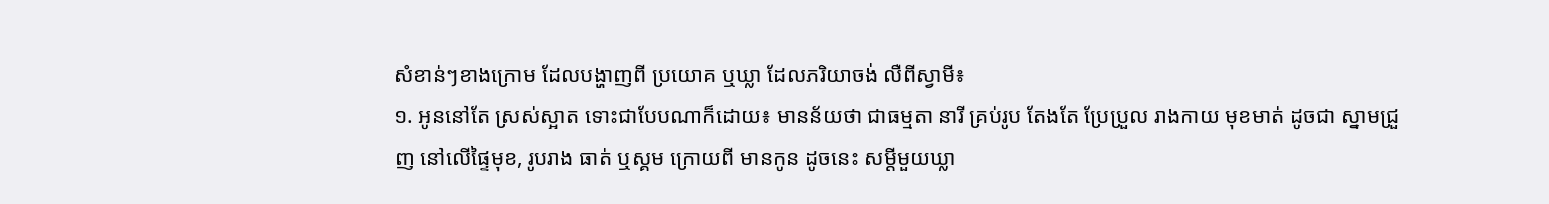សំខាន់ៗខាងក្រោម ដែលបង្ហាញពី ប្រយោគ ឬឃ្លា ដែលភរិយាចង់ លឺពីស្វាមី៖
១. អូននៅតែ ស្រស់ស្អាត ទោះជាបែបណាក៏ដោយ៖ មានន័យថា ជាធម្មតា នារី គ្រប់រូប តែងតែ ប្រែប្រួល រាងកាយ មុខមាត់ ដូចជា ស្នាមជ្រួញ នៅលើផ្ទៃមុខ, រូបរាង ធាត់ ឬស្គម ក្រោយពី មានកូន ដូចនេះ សម្ដីមួយឃ្លា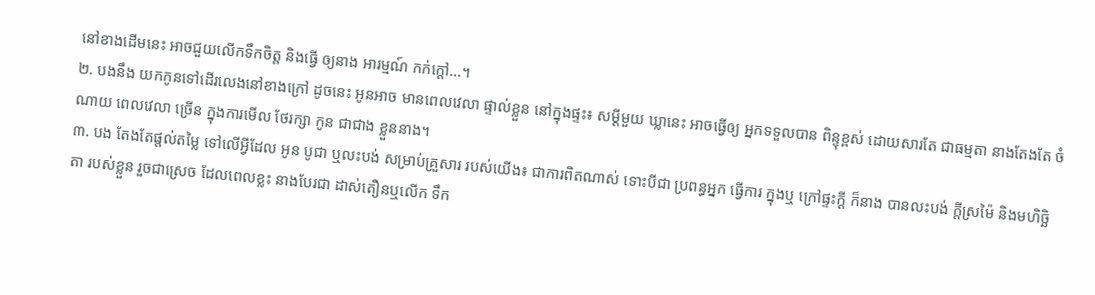នៅខាងដើមនេះ អាចជួយលើកទឹកចិត្ដ និងធ្វើ ឲ្យនាង អារម្មណ៍ កក់ក្ដៅ...។
២. បងនឹង យកកូនទៅដើរលេងនៅខាងក្រៅ ដូចនេះ អូនអាច មានពេលវេលា ផ្ទាល់ខ្លួន នៅក្នុងផ្ទះ៖ សម្ដីមួយ ឃ្លានេះ អាចធ្វើឲ្យ អ្នកទទួលបាន ពិន្ទុខ្ពស់ ដោយសារតែ ជាធម្មតា នាងតែងតែ ចំណាយ ពេលវេលា ច្រើន ក្នុងការមើល ថែរក្សា កូន ជាជាង ខ្លួននាង។
៣. បង តែងតែផ្ដល់តម្លៃ ទៅលើអ្វីដែល អូន បូជា ឬលះបង់ សម្រាប់គ្រួសារ របស់យើង៖ ជាការពិតណាស់ ទោះបីជា ប្រពន្ធអ្នក ធ្វើការ ក្នុងឬ ក្រៅផ្ទះក្ដី ក៏នាង បានលះបង់ ក្ដីស្រម៉ៃ និងមហិច្ឆិតា របស់ខ្លួន រួចជាស្រេច ដែលពេលខ្លះ នាងបែរជា ដាស់តឿនឬលើក ទឹក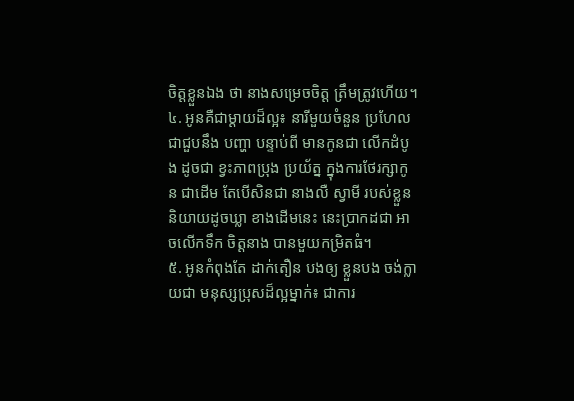ចិត្ដខ្លួនឯង ថា នាងសម្រេចចិត្ដ ត្រឹមត្រូវហើយ។
៤. អូនគឺជាម្ដាយដ៏ល្អ៖ នារីមួយចំនួន ប្រហែល ជាជួបនឹង បញ្ហា បន្ទាប់ពី មានកូនជា លើកដំបូង ដូចជា ខ្វះភាពប្រុង ប្រយ័ត្ន ក្នុងការថែរក្សាកូន ជាដើម តែបើសិនជា នាងលឺ ស្វាមី របស់ខ្លួន និយាយដូចឃ្លា ខាងដើមនេះ នេះប្រាកដជា អាចលើកទឹក ចិត្ដនាង បានមួយកម្រិតធំ។
៥. អូនកំពុងតែ ដាក់តឿន បងឲ្យ ខ្លួនបង ចង់ក្លាយជា មនុស្សប្រុសដ៏ល្អម្នាក់៖ ជាការ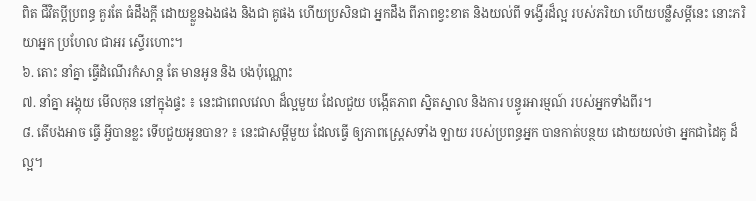ពិត ជីវិតប្ដីប្រពន្ធ គួរតែ ធំដឹងក្ដី ដោយខ្លួនឯងផង និងជា គូផង ហើយប្រសិនជា អ្នកដឹង ពីភាពខ្វះខាត និងយល់ពី ទង្វើរដ៏ល្អ របស់ភរិយា ហើយបន្លឺសម្ដីនេះ នោះភរិយាអ្នក ប្រហែល ជាអរ ស្ទើរហោះ។
៦. តោះ នាំគ្នា ធ្វើដំណើរកំសាន្ដ តែ មានអូន និង បងប៉ុណ្ណោះ
៧. នាំគ្នា អង្គុយ មើលកុន នៅក្នុងផ្ទះ ៖ នេះជាពេលវេលា ដ៏ល្អមួយ ដែលជួយ បង្កើតភាព ស្និតស្នាល និងការ បន្ធូរអារម្មណ៍ របស់អ្នកទាំងពីរ។
៨. តើបងអាច ធ្វើ អ្វីបានខ្លះ ទើបជួយអូនបាន? ៖ នេះជាសម្ដីមួយ ដែលធ្វើ ឲ្យភាពស្ដ្រេសទាំង ឡាយ របស់ប្រពន្ធអ្នក បានកាត់បន្ថយ ដោយយល់ថា អ្នកជាដៃគូ ដ៏ល្អ។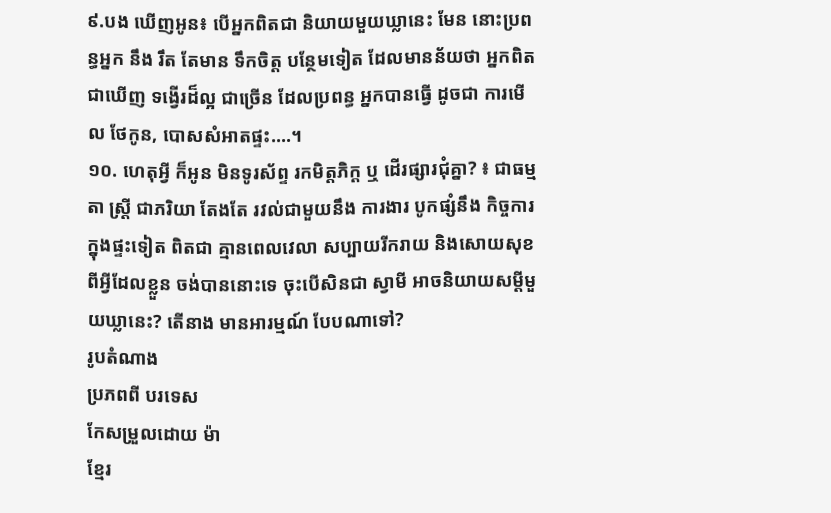៩.បង ឃើញអូន៖ បើអ្នកពិតជា និយាយមួយឃ្លានេះ មែន នោះប្រពន្ធអ្នក នឹង រឹត តែមាន ទឹកចិត្ដ បន្ថែមទៀត ដែលមានន័យថា អ្នកពិតជាឃើញ ទង្វើរដ៏ល្អ ជាច្រើន ដែលប្រពន្ធ អ្នកបានធ្វើ ដូចជា ការមើល ថែកូន, បោសសំអាតផ្ទះ....។
១០. ហេតុអ្វី ក៏អូន មិនទូរស័ព្ទ រកមិត្ដភិក្ដ ឬ ដើរផ្សារជុំគ្នា? ៖ ជាធម្មតា ស្ដ្រី ជាភរិយា តែងតែ រវល់ជាមួយនឹង ការងារ បូកផ្សំនឹង កិច្ចការក្នុងផ្ទះទៀត ពិតជា គ្មានពេលវេលា សប្បាយរីករាយ និងសោយសុខ ពីអ្វីដែលខ្លួន ចង់បាននោះទេ ចុះបើសិនជា ស្វាមី អាចនិយាយសម្ដីមួយឃ្លានេះ? តើនាង មានអារម្មណ៍ បែបណាទៅ?
រូបតំណាង
ប្រភពពី បរទេស
កែសម្រួលដោយ ម៉ា
ខ្មែរ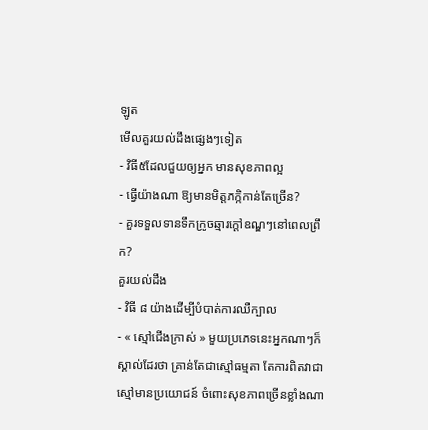ឡូត
មើលគួរយល់ដឹងផ្សេងៗទៀត
- វិធី៥ដែលជួយឲ្យអ្នក មានសុខភាពល្អ
- ធ្វើយ៉ាងណា ឱ្យមានមិត្តភក្កិកាន់តែច្រើន?
- គួរទទួលទានទឹកក្រូចឆ្មារក្តៅឧណ្ឌៗនៅពេលព្រឹក?
គួរយល់ដឹង
- វិធី ៨ យ៉ាងដើម្បីបំបាត់ការឈឺក្បាល
- « ស្មៅជើងក្រាស់ » មួយប្រភេទនេះអ្នកណាៗក៏ស្គាល់ដែរថា គ្រាន់តែជាស្មៅធម្មតា តែការពិតវាជាស្មៅមានប្រយោជន៍ ចំពោះសុខភាពច្រើនខ្លាំងណា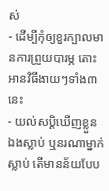ស់
- ដើម្បីកុំឲ្យខួរក្បាលមានការព្រួយបារម្ភ តោះអានវិធីងាយៗទាំង៣នេះ
- យល់សប្តិឃើញខ្លួនឯងស្លាប់ ឬនរណាម្នាក់ស្លាប់ តើមានន័យបែប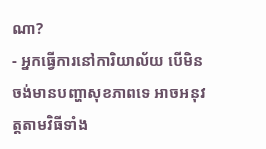ណា?
- អ្នកធ្វើការនៅការិយាល័យ បើមិនចង់មានបញ្ហាសុខភាពទេ អាចអនុវត្តតាមវិធីទាំង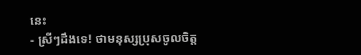នេះ
- ស្រីៗដឹងទេ! ថាមនុស្សប្រុសចូលចិត្ត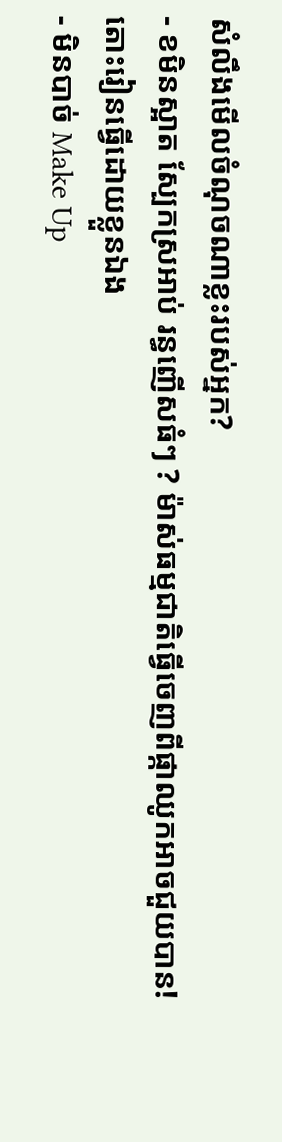សំលឹងមើលចំណុចណាខ្លះរបស់អ្នក?
- ខមិនស្អាត ស្បែកស្រអាប់ រន្ធញើសធំៗ ? ម៉ាស់ធម្មជាតិធ្វើចេញពីផ្កាឈូកអាចជួយបាន! តោះរៀនធ្វើដោយខ្លួនឯង
- មិនបាច់ Make Up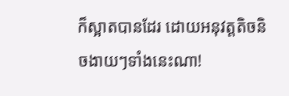ក៏ស្អាតបានដែរ ដោយអនុវត្តតិចនិចងាយៗទាំងនេះណា!